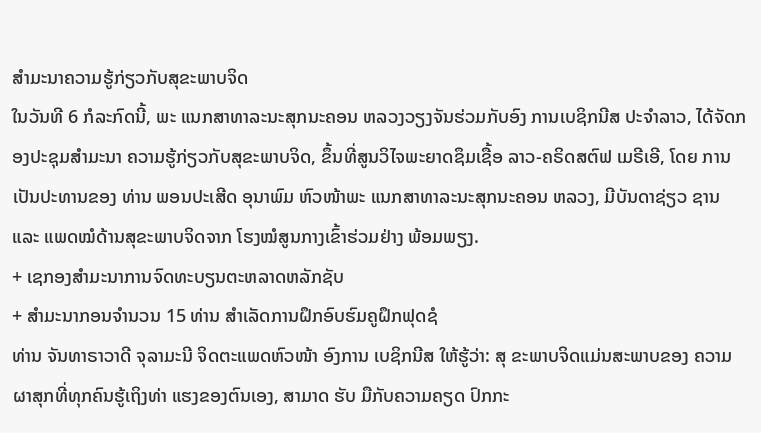ສຳມະນາຄວາມຮູ້ກ່ຽວກັບສຸຂະພາບຈິດ
ໃນວັນທີ 6 ກໍລະກົດນີ້, ພະ ແນກສາທາລະນະສຸກນະຄອນ ຫລວງວຽງຈັນຮ່ວມກັບອົງ ການເບຊິກນີສ ປະຈໍາລາວ, ໄດ້ຈັດກອງປະຊຸມສໍາມະນາ ຄວາມຮູ້ກ່ຽວກັບສຸຂະພາບຈິດ, ຂຶ້ນທີ່ສູນວິໄຈພະຍາດຊຶມເຊື້ອ ລາວ-ຄຣິດສຕົຟ ເມຣີເອີ, ໂດຍ ການເປັນປະທານຂອງ ທ່ານ ພອນປະເສີດ ອຸນາພົມ ຫົວໜ້າພະ ແນກສາທາລະນະສຸກນະຄອນ ຫລວງ, ມີບັນດາຊ່ຽວ ຊານ ແລະ ແພດໝໍດ້ານສຸຂະພາບຈິດຈາກ ໂຮງໝໍສູນກາງເຂົ້າຮ່ວມຢ່າງ ພ້ອມພຽງ.
+ ເຊກອງສຳມະນາການຈົດທະບຽນຕະຫລາດຫລັກຊັບ
+ ສຳມະນາກອນຈຳນວນ 15 ທ່ານ ສຳເລັດການຝຶກອົບຮົມຄູຝຶກຟຸດຊໍ
ທ່ານ ຈັນທາຣາວາດີ ຈຸລາມະນີ ຈິດຕະແພດຫົວໜ້າ ອົງການ ເບຊິກນີສ ໃຫ້ຮູ້ວ່າ: ສຸ ຂະພາບຈິດແມ່ນສະພາບຂອງ ຄວາມຜາສຸກທີ່ທຸກຄົນຮູ້ເຖິງທ່າ ແຮງຂອງຕົນເອງ, ສາມາດ ຮັບ ມືກັບຄວາມຄຽດ ປົກກະ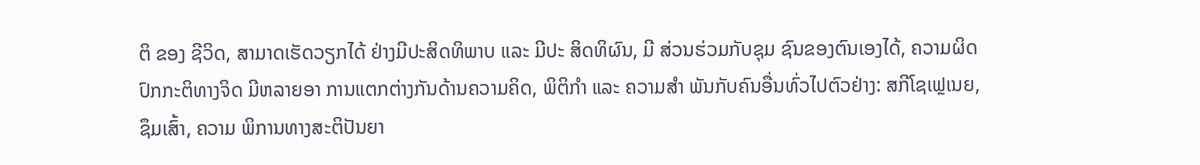ຕິ ຂອງ ຊີວິດ, ສາມາດເຮັດວຽກໄດ້ ຢ່າງມີປະສິດທິພາບ ແລະ ມີປະ ສິດທິຜົນ, ມີ ສ່ວນຮ່ວມກັບຊຸມ ຊົນຂອງຕົນເອງໄດ້, ຄວາມຜິດ ປົກກະຕິທາງຈິດ ມີຫລາຍອາ ການແຕກຕ່າງກັນດ້ານຄວາມຄິດ, ພິຕິກໍາ ແລະ ຄວາມສໍາ ພັນກັບຄົນອື່ນທົ່ວໄປຕົວຢ່າງ: ສກີໂຊເຟຼເນຍ, ຊຶມເສົ້າ, ຄວາມ ພິການທາງສະຕິປັນຍາ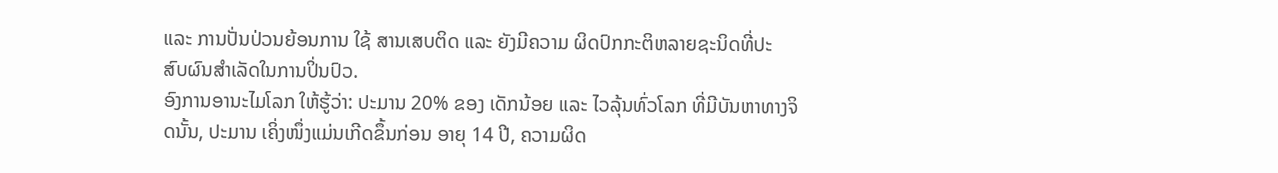ແລະ ການປັ່ນປ່ວນຍ້ອນການ ໃຊ້ ສານເສບຕິດ ແລະ ຍັງມີຄວາມ ຜິດປົກກະຕິຫລາຍຊະນິດທີ່ປະ ສົບຜົນສໍາເລັດໃນການປິ່ນປົວ.
ອົງການອານະໄມໂລກ ໃຫ້ຮູ້ວ່າ: ປະມານ 20% ຂອງ ເດັກນ້ອຍ ແລະ ໄວລຸ້ນທົ່ວໂລກ ທີ່ມີບັນຫາທາງຈິດນັ້ນ, ປະມານ ເຄິ່ງໜຶ່ງແມ່ນເກີດຂຶ້ນກ່ອນ ອາຍຸ 14 ປີ, ຄວາມຜິດ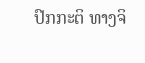ປົກກະຕິ ທາງຈິ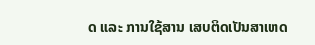ດ ແລະ ການໃຊ້ສານ ເສບຕິດເປັນສາເຫດ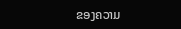ຂອງຄວາມ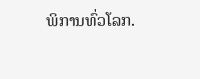ພິການທົ່ວໂລກ.